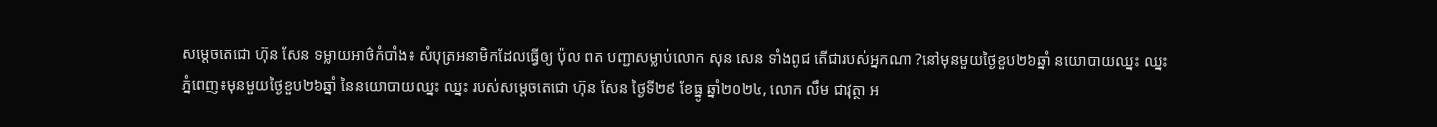សម្តេចតេជោ ហ៊ុន សែន ទម្លាយអាថ៌កំបាំង៖ សំបុត្រអនាមិកដែលធ្វើឲ្យ ប៉ុល ពត បញ្ជាសម្លាប់លោក សុន សេន ទាំងពូជ តើជារបស់អ្នកណា ?នៅមុនមួយថ្ងៃខួប២៦ឆ្នាំ នយោបាយឈ្នះ ឈ្នះ
ភ្នំពេញ៖មុនមួយថ្ងៃខួប២៦ឆ្នាំ នៃនយោបាយឈ្នះ ឈ្នះ របស់សម្តេចតេជោ ហ៊ុន សែន ថ្ងៃទី២៩ ខែធ្នូ ឆ្នាំ២០២៤, លោក លឹម ជាវុត្ថា អ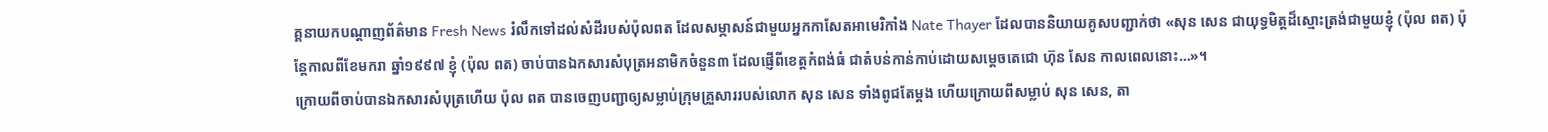គ្គនាយកបណ្តាញព័ត៌មាន Fresh News រំលឹកទៅដល់សំដីរបស់ប៉ុលពត ដែលសម្ភាសន៍ជាមួយអ្នកកាសែតអាមេរិកាំង Nate Thayer ដែលបាននិយាយគូសបញ្ជាក់ថា «សុន សេន ជាយុទ្ធមិត្តដ៏ស្មោះត្រង់ជាមួយខ្ញុំ (ប៉ុល ពត) ប៉ុន្តែកាលពីខែមករា ឆ្នាំ១៩៩៧ ខ្ញុំ (ប៉ុល ពត) ចាប់បានឯកសារសំបុត្រអនាមិកចំនួន៣ ដែលផ្ញើពីខេត្តកំពង់ធំ ជាតំបន់កាន់កាប់ដោយសម្តេចតេជោ ហ៊ុន សែន កាលពេលនោះ…»។
ក្រោយពីចាប់បានឯកសារសំបុត្រហើយ ប៉ុល ពត បានចេញបញ្ជាឲ្យសម្លាប់ក្រុមគ្រួសាររបស់លោក សុន សេន ទាំងពូជតែម្តង ហើយក្រោយពីសម្លាប់ សុន សេន, តា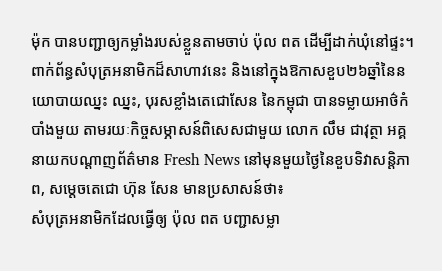ម៉ុក បានបញ្ជាឲ្យកម្លាំងរបស់ខ្លួនតាមចាប់ ប៉ុល ពត ដើម្បីដាក់ឃុំនៅផ្ទះ។
ពាក់ព័ន្ធសំបុត្រអនាមិកដ៏សាហាវនេះ និងនៅក្នុងឱកាសខួប២៦ឆ្នាំនៃនយោបាយឈ្នះ ឈ្នះ, បុរសខ្លាំងតេជោសែន នៃកម្ពុជា បានទម្លាយអាថ៌កំបាំងមួយ តាមរយៈកិច្ចសម្ភាសន៍ពិសេសជាមួយ លោក លឹម ជាវុត្ថា អគ្គនាយកបណ្តាញព័ត៌មាន Fresh News នៅមុនមួយថ្ងៃនៃខួបទិវាសន្តិភាព, សម្តេចតេជោ ហ៊ុន សែន មានប្រសាសន៍ថា៖
សំបុត្រអនាមិកដែលធ្វើឲ្យ ប៉ុល ពត បញ្ជាសម្លា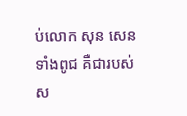ប់លោក សុន សេន ទាំងពូជ គឺជារបស់ស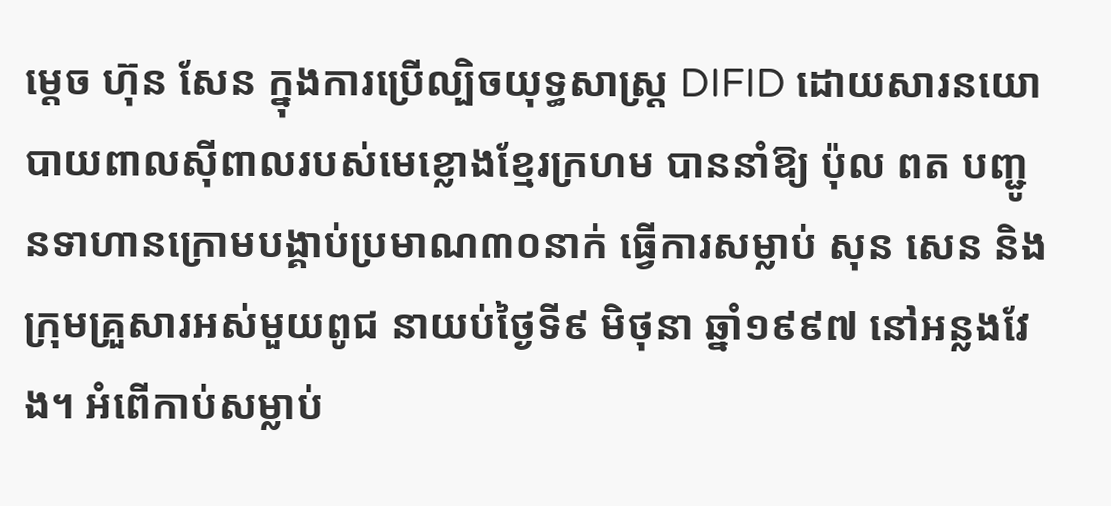ម្តេច ហ៊ុន សែន ក្នុងការប្រើល្បិចយុទ្ធសាស្ត្រ DIFID ដោយសារនយោបាយពាលស៊ីពាលរបស់មេខ្លោងខ្មែរក្រហម បាននាំឱ្យ ប៉ុល ពត បញ្ជូនទាហានក្រោមបង្គាប់ប្រមាណ៣០នាក់ ធ្វើការសម្លាប់ សុន សេន និងក្រុមគ្រួសារអស់មួយពូជ នាយប់ថ្ងៃទី៩ មិថុនា ឆ្នាំ១៩៩៧ នៅអន្លងវែង។ អំពើកាប់សម្លាប់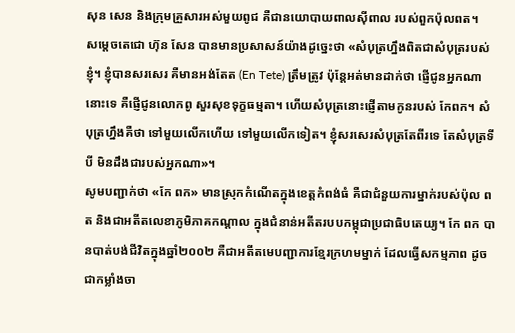សុន សេន និងក្រុមគ្រួសារអស់មួយពូជ គឺជានយោបាយពាលស៊ីពាល របស់ពួកប៉ុលពត។
សម្តេចតេជោ ហ៊ុន សែន បានមានប្រសាសន៍យ៉ាងដូច្នេះថា «សំបុត្រហ្នឹងពិតជាសំបុត្ររបស់ខ្ញុំ។ ខ្ញុំបានសរសេរ គឺមានអង់តែត (En Tete) ត្រឹមត្រូវ ប៉ុន្តែអត់មានដាក់ថា ផ្ញើជូនអ្នកណានោះទេ គឺផ្ញើជូនលោកពូ សួរសុខទុក្ខធម្មតា។ ហើយសំបុត្រនោះផ្ញើតាមកូនរបស់ កែពក។ សំបុត្រហ្នឹងគឺថា ទៅមួយលើកហើយ ទៅមួយលើកទៀត។ ខ្ញុំសរសេរសំបុត្រតែពីរទេ តែសំបុត្រទីបី មិនដឹងជារបស់អ្នកណា»។
សូមបញ្ជាក់ថា «កែ ពក» មានស្រុកកំណើតក្នុងខេត្តកំពង់ធំ គឺជាជំនួយការម្នាក់របស់ប៉ុល ពត និងជាអតីតលេខាភូមិភាគកណ្តាល ក្នុងជំនាន់អតីតរបបកម្ពុជាប្រជាធិបតេយ្យ។ កែ ពក បានបាត់បង់ជីវិតក្នុងឆ្នាំ២០០២ គឺជាអតីតមេបញ្ជាការខ្មែរក្រហមម្នាក់ ដែលធ្វើសកម្មភាព ដូចជាកម្លាំងចា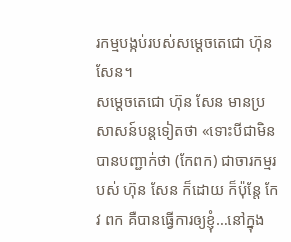រកម្មបង្កប់របស់សម្តេចតេជោ ហ៊ុន សែន។
សម្តេចតេជោ ហ៊ុន សែន មានប្រសាសន៍បន្តទៀតថា «ទោះបីជាមិនបានបញ្ជាក់ថា (កែពក) ជាចារកម្មរបស់ ហ៊ុន សែន ក៏ដោយ ក៏ប៉ុន្តែ កែវ ពក គឺបានធ្វើការឲ្យខ្ញុំ…នៅក្នុង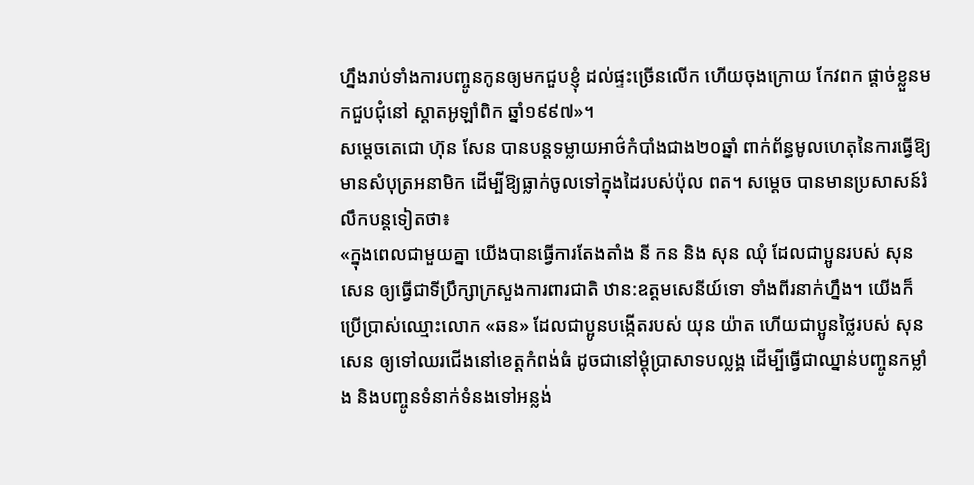ហ្នឹងរាប់ទាំងការបញ្ចូនកូនឲ្យមកជួបខ្ញុំ ដល់ផ្ទះច្រើនលើក ហើយចុងក្រោយ កែវពក ផ្តាច់ខ្លួនមកជួបជុំនៅ ស្តាតអូឡាំពិក ឆ្នាំ១៩៩៧»។
សម្តេចតេជោ ហ៊ុន សែន បានបន្តទម្លាយអាថ៌កំបាំងជាង២០ឆ្នាំ ពាក់ព័ន្ធមូលហេតុនៃការធ្វើឱ្យមានសំបុត្រអនាមិក ដើម្បីឱ្យធ្លាក់ចូលទៅក្នុងដៃរបស់ប៉ុល ពត។ សម្តេច បានមានប្រសាសន៍រំលឹកបន្តទៀតថា៖
«ក្នុងពេលជាមួយគ្នា យើងបានធ្វើការតែងតាំង នី កន និង សុន ឈុំ ដែលជាប្អូនរបស់ សុន សេន ឲ្យធ្វើជាទីប្រឹក្សាក្រសួងការពារជាតិ ឋាន:ឧត្តមសេនីយ៍ទោ ទាំងពីរនាក់ហ្នឹង។ យើងក៏ប្រើប្រាស់ឈ្មោះលោក «ឆន» ដែលជាប្អូនបង្កើតរបស់ យុន យ៉ាត ហើយជាប្អូនថ្លៃរបស់ សុន សេន ឲ្យទៅឈរជើងនៅខេត្តកំពង់ធំ ដូចជានៅម្តុំប្រាសាទបល្លង្គ ដើម្បីធ្វើជាឈ្នាន់បញ្ចូនកម្លាំង និងបញ្ចូនទំនាក់ទំនងទៅអន្លង់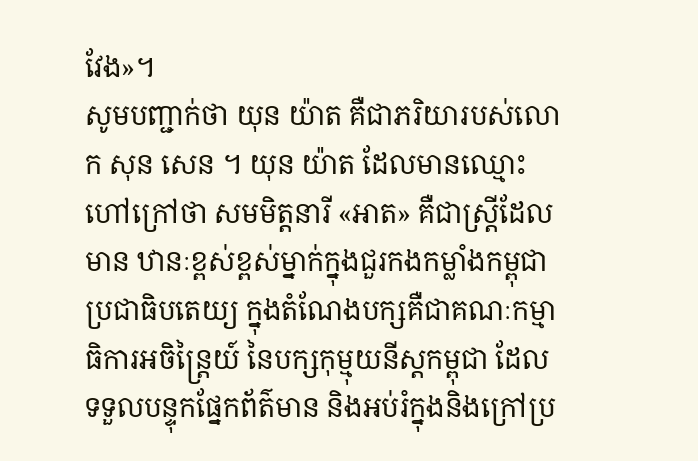វែង»។
សូមបញ្ជាក់ថា យុន យ៉ាត គឺជាភរិយារបស់លោក សុន សេន ។ យុន យ៉ាត ដែលមានឈ្មោះហៅក្រៅថា សមមិត្តនារី «អាត» គឺជាស្ត្រីដែលមាន ឋានៈខ្ពស់ខ្ពស់ម្នាក់ក្នុងជួរកងកម្លាំងកម្ពុជាប្រជាធិបតេយ្យ ក្នុងតំណែងបក្សគឺជាគណៈកម្មាធិការអចិន្ត្រៃយ៍ នៃបក្សកុម្មុយនីស្តកម្ពុជា ដែលទទួលបន្ទុកផ្នែកព័ត៌មាន និងអប់រំក្នុងនិងក្រៅប្រ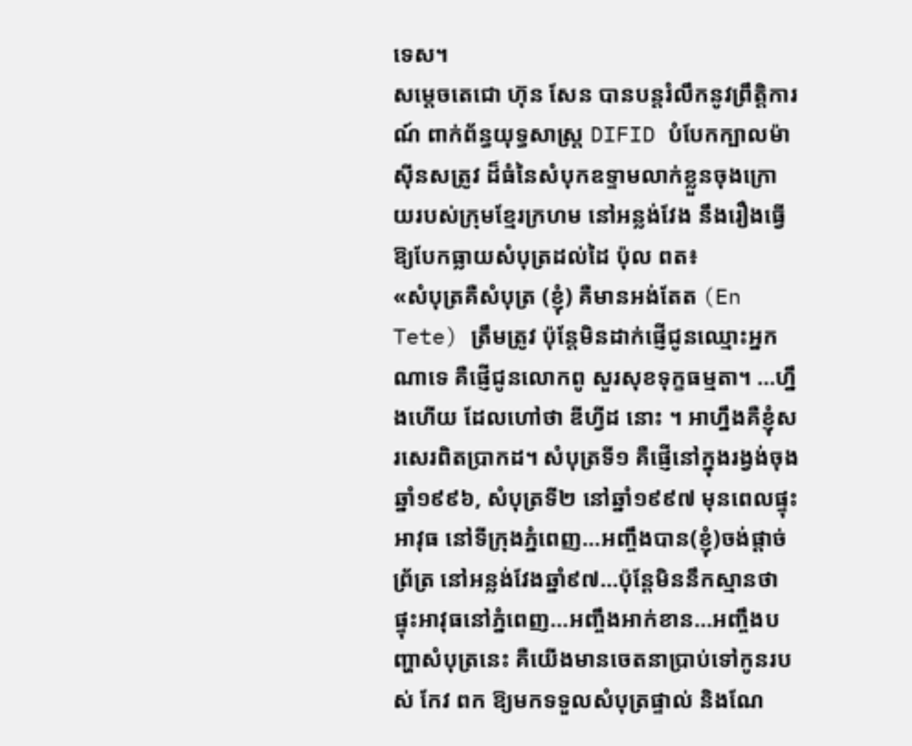ទេស។
សម្តេចតេជោ ហ៊ុន សែន បានបន្តរំលឹកនូវព្រឹត្តិការណ៍ ពាក់ព័ន្ធយុទ្ធសាស្ត្រ DIFID បំបែកក្បាលម៉ាស៊ីនសត្រូវ ដ៏ធំនៃសំបុកឧទ្ទាមលាក់ខ្លួនចុងក្រោយរបស់ក្រុមខ្មែរក្រហម នៅអន្លង់វែង នឹងរឿងធ្វើឱ្យបែកធ្លាយសំបុត្រដល់ដៃ ប៉ុល ពត៖
«សំបុត្រគឺសំបុត្រ (ខ្ញុំ) គឺមានអង់តែត (En Tete) ត្រឹមត្រូវ ប៉ុន្តែមិនដាក់ផ្ញើជូនឈ្មោះអ្នកណាទេ គឺផ្ញើជូនលោកពូ សួរសុខទុក្ខធម្មតា។ …ហ្នឹងហើយ ដែលហៅថា ឌីហ្វីដ នោះ ។ អាហ្នឹងគឺខ្ញុំសរសេរពិតប្រាកដ។ សំបុត្រទី១ គឺផ្ញើនៅក្នុងរង្វង់ចុងឆ្នាំ១៩៩៦, សំបុត្រទី២ នៅឆ្នាំ១៩៩៧ មុនពេលផ្ទុះអាវុធ នៅទីក្រុងភ្នំពេញ…អញ្ចឹងបាន(ខ្ញុំ)ចង់ផ្តាច់ព្រ័ត្រ នៅអន្លង់វែងឆ្នាំ៩៧…ប៉ុន្តែមិននឹកស្មានថា ផ្ទុះអាវុធនៅភ្នំពេញ…អញ្ចឹងអាក់ខាន…អញ្ចឹងបញ្ហាសំបុត្រនេះ គឺយើងមានចេតនាប្រាប់ទៅកូនរបស់ កែវ ពក ឱ្យមកទទួលសំបុត្រផ្ទាល់ និងណែ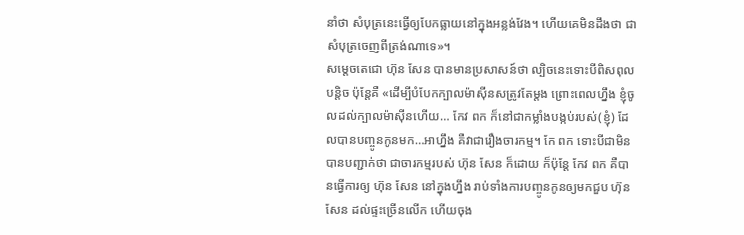នាំថា សំបុត្រនេះធ្វើឲ្យបែកធ្លាយនៅក្នុងអន្លង់វែង។ ហើយគេមិនដឹងថា ជាសំបុត្រចេញពីត្រង់ណាទេ»។
សម្តេចតេជោ ហ៊ុន សែន បានមានប្រសាសន៍ថា ល្បិចនេះទោះបីពិសពុលបន្តិច ប៉ុន្តែគឺ «ដើម្បីបំបែកក្បាលម៉ាស៊ីនសត្រូវតែម្តង ព្រោះពេលហ្នឹង ខ្ញុំចូលដល់ក្បាលម៉ាស៊ីនហើយ… កែវ ពក ក៏នៅជាកម្លាំងបង្កប់របស់(ខ្ញុំ) ដែលបានបញ្ចូនកូនមក…អាហ្នឹង គឺវាជារឿងចារកម្ម។ កែ ពក ទោះបីជាមិនបានបញ្ជាក់ថា ជាចារកម្មរបស់ ហ៊ុន សែន ក៏ដោយ ក៏ប៉ុន្តែ កែវ ពក គឺបានធ្វើការឲ្យ ហ៊ុន សែន នៅក្នុងហ្នឹង រាប់ទាំងការបញ្ចូនកូនឲ្យមកជួប ហ៊ុន សែន ដល់ផ្ទះច្រើនលើក ហើយចុង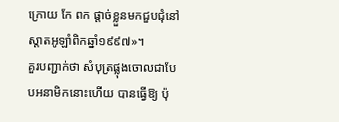ក្រោយ កែ ពក ផ្តាច់ខ្លួនមកជួបជុំនៅស្តាតអូឡាំពិកឆ្នាំ១៩៩៧»។
គួរបញ្ជាក់ថា សំបុត្រផ្លុងចោលជាបែបអនាមិកនោះហើយ បានធ្វើឱ្យ ប៉ុ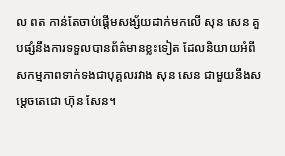ល ពត កាន់តែចាប់ផ្តើមសង្ស័យដាក់មកលើ សុន សេន គួបផ្សំនឹងការទទួលបានព័ត៌មានខ្លះទៀត ដែលនិយាយអំពីសកម្មភាពទាក់ទងជាបុគ្គលរវាង សុន សេន ជាមួយនឹងសម្តេចតេជោ ហ៊ុន សែន។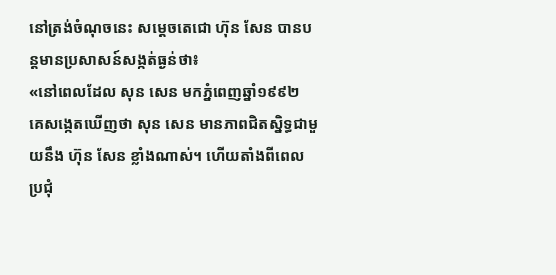នៅត្រង់ចំណុចនេះ សម្តេចតេជោ ហ៊ុន សែន បានបន្តមានប្រសាសន៍សង្កត់ធ្ងន់ថា៖
«នៅពេលដែល សុន សេន មកភ្នំពេញឆ្នាំ១៩៩២ គេសង្កេតឃើញថា សុន សេន មានភាពជិតស្និទ្ធជាមួយនឹង ហ៊ុន សែន ខ្លាំងណាស់។ ហើយតាំងពីពេលប្រជុំ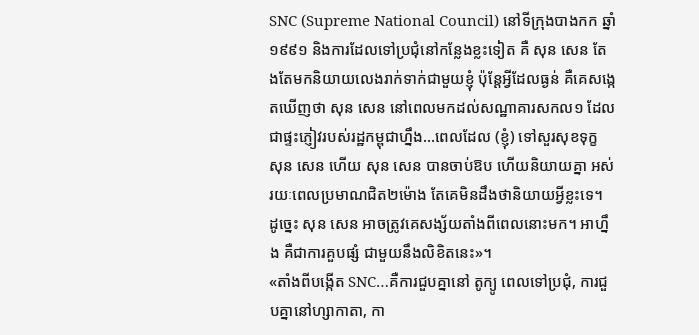SNC (Supreme National Council) នៅទីក្រុងបាងកក ឆ្នាំ១៩៩១ និងការដែលទៅប្រជុំនៅកន្លែងខ្លះទៀត គឺ សុន សេន តែងតែមកនិយាយលេងរាក់ទាក់ជាមួយខ្ញុំ ប៉ុន្តែអ្វីដែលធ្ងន់ គឺគេសង្កេតឃើញថា សុន សេន នៅពេលមកដល់សណ្ឋាគារសកល១ ដែលជាផ្ទះភ្ញៀវរបស់រដ្ឋកម្ពុជាហ្នឹង…ពេលដែល (ខ្ញុំ) ទៅសួរសុខទុក្ខ សុន សេន ហើយ សុន សេន បានចាប់ឱប ហើយនិយាយគ្នា អស់រយៈពេលប្រមាណជិត២ម៉ោង តែគេមិនដឹងថានិយាយអ្វីខ្លះទេ។ ដូច្នេះ សុន សេន អាចត្រូវគេសង្ស័យតាំងពីពេលនោះមក។ អាហ្នឹង គឺជាការគួបផ្សំ ជាមួយនឹងលិខិតនេះ»។
«តាំងពីបង្កើត SNC…គឺការជួបគ្នានៅ តូក្យូ ពេលទៅប្រជុំ, ការជួបគ្នានៅហ្សាកាតា, កា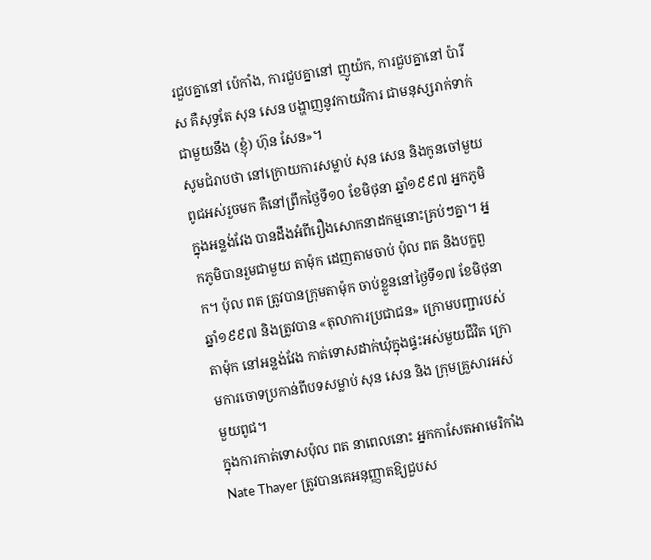រជួបគ្នានៅ ប៉េកាំង, ការជួបគ្នានៅ ញូយ៉ក, ការជួបគ្នានៅ ប៉ារីស គឺសុទ្ធតែ សុន សេន បង្ហាញនូវកាយវិការ ជាមនុស្សរាក់ទាក់ជាមួយនឹង (ខ្ញុំ) ហ៊ុន សែន»។
សូមជំរាបថា នៅក្រោយការសម្លាប់ សុន សេន និងកូនចៅមួយពូជអស់រួចមក គឺនៅព្រឹកថ្ងៃទី១០ ខែមិថុនា ឆ្នាំ១៩៩៧ អ្នកភូមិក្នុងអន្លង់វែង បានដឹងអំពីរឿងសោកនាដកម្មនោះគ្រប់ៗគ្នា។ អ្នកភូមិបានរួមជាមួយ តាម៉ុក ដេញតាមចាប់ ប៉ុល ពត និងបក្ខពួក។ ប៉ុល ពត ត្រូវបានក្រុមតាម៉ុក ចាប់ខ្លួននៅថ្ងៃទី១៧ ខែមិថុនា ឆ្នាំ១៩៩៧ និងត្រូវបាន «តុលាការប្រជាជន» ក្រោមបញ្ជារបស់តាម៉ុក នៅអន្លង់វែង កាត់ទោសដាក់ឃុំក្នុងផ្ទះអស់មួយជីវិត ក្រោមការចោទប្រកាន់ពីបទសម្លាប់ សុន សេន និង ក្រុមគ្រួសារអស់មួយពូជ។
ក្នុងការកាត់ទោសប៉ុល ពត នាពេលនោះ អ្នកកាសែតអាមេរិកាំង Nate Thayer ត្រូវបានគេអនុញ្ញាតឱ្យជួបស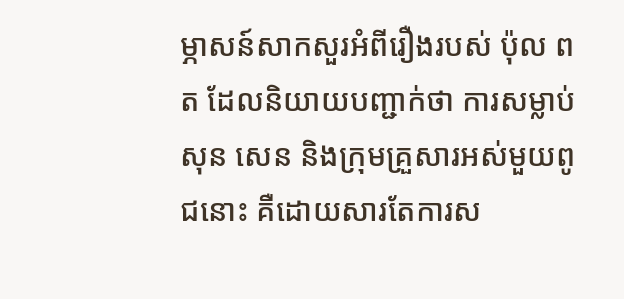ម្ភាសន៍សាកសួរអំពីរឿងរបស់ ប៉ុល ពត ដែលនិយាយបញ្ជាក់ថា ការសម្លាប់ សុន សេន និងក្រុមគ្រួសារអស់មួយពូជនោះ គឺដោយសារតែការស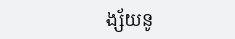ង្ស័យនូ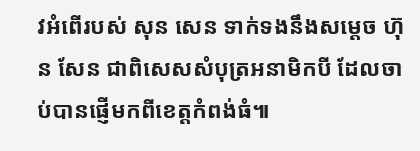វអំពើរបស់ សុន សេន ទាក់ទងនឹងសម្តេច ហ៊ុន សែន ជាពិសេសសំបុត្រអនាមិកបី ដែលចាប់បានផ្ញើមកពីខេត្តកំពង់ធំ៕